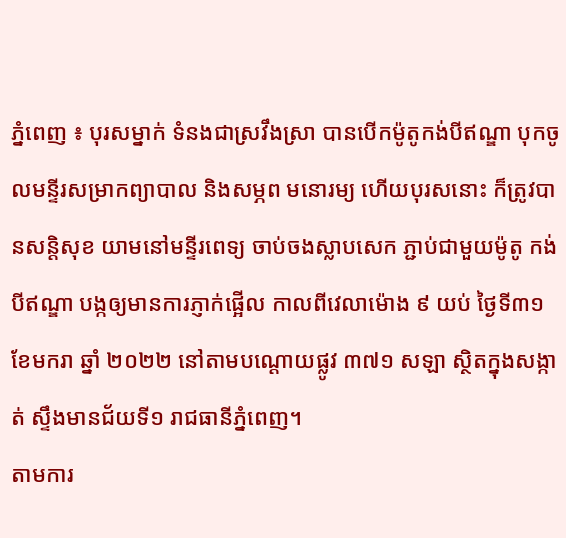ភ្នំពេញ ៖ បុរសម្នាក់ ទំនងជាស្រវឹងស្រា បានបើកម៉ូតូកង់បីឥណ្ឌា បុកចូលមន្ទីរសម្រាកព្យាបាល និងសម្ភព មនោរម្យ ហើយបុរសនោះ ក៏ត្រូវបានសន្តិសុខ យាមនៅមន្ទីរពេទ្យ ចាប់ចងស្លាបសេក ភ្ជាប់ជាមួយម៉ូតូ កង់បីឥណ្ឌា បង្កឲ្យមានការភ្ញាក់ផ្អើល កាលពីវេលាម៉ោង ៩ យប់ ថ្ងៃទី៣១ ខែមករា ឆ្នាំ ២០២២ នៅតាមបណ្ដោយផ្លូវ ៣៧១ សឡា ស្ថិតក្នុងសង្កាត់ ស្ទឹងមានជ័យទី១ រាជធានីភ្នំពេញ។
តាមការ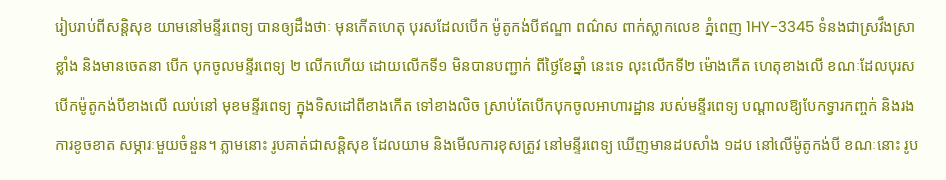រៀបរាប់ពីសន្តិសុខ យាមនៅមន្ទីរពេទ្យ បានឲ្យដឹងថាៈ មុនកើតហេតុ បុរសដែលបើក ម៉ូតូកង់បីឥណ្ឌា ពណ៌ស ពាក់ស្លាកលេខ ភ្នំពេញ 1HY-3345 ទំនងជាស្រវឹងស្រាខ្លាំង និងមានចេតនា បើក បុកចូលមន្ទីរពេទ្យ ២ លើកហើយ ដោយលើកទី១ មិនបានបញ្ជាក់ ពីថ្ងៃខែឆ្នាំ នេះទេ លុះលើកទី២ ម៉ោងកើត ហេតុខាងលើ ខណៈដែលបុរសបើកម៉ូតូកង់បីខាងលើ ឈប់នៅ មុខមន្ទីរពេទ្យ ក្នុងទិសដៅពីខាងកើត ទៅខាងលិច ស្រាប់តែបើកបុកចូលអាហារដ្ឋាន របស់មន្ទីរពេទ្យ បណ្ដាលឱ្យបែកទ្វារកញ្ចក់ និងរងការខូចខាត សម្ភារៈមួយចំនួន។ ភ្លាមនោះ រូបគាត់ជាសន្តិសុខ ដែលយាម និងមើលការខុសត្រូវ នៅមន្ទីរពេទ្យ ឃើញមានដបសាំង ១ដប នៅលើម៉ូតូកង់បី ខណៈនោះ រូប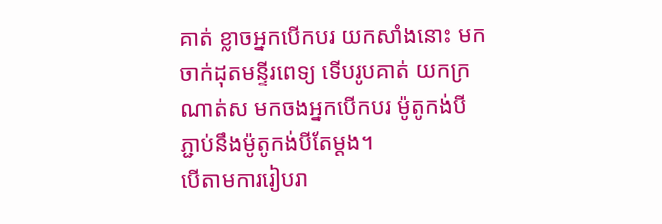គាត់ ខ្លាចអ្នកបើកបរ យកសាំងនោះ មកចាក់ដុតមន្ទីរពេទ្យ ទើបរូបគាត់ យកក្រណាត់ស មកចងអ្នកបើកបរ ម៉ូតូកង់បី ភ្ជាប់នឹងម៉ូតូកង់បីតែម្តង។
បើតាមការរៀបរា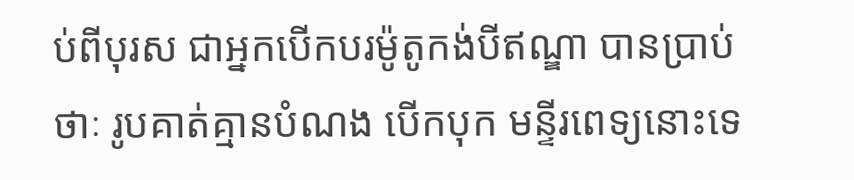ប់ពីបុរស ជាអ្នកបើកបរម៉ូតូកង់បីឥណ្ឌា បានប្រាប់ថាៈ រូបគាត់គ្មានបំណង បើកបុក មន្ទីរពេទ្យនោះទេ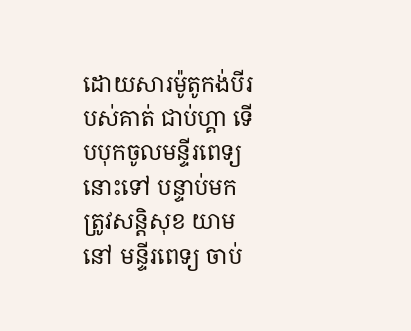ដោយសារម៉ូតូកង់បីរបស់គាត់ ជាប់ហ្គា ទើបបុកចូលមន្ទីរពេទ្យនោះទៅ បន្ទាប់មក ត្រូវសន្តិសុខ យាមនៅ មន្ទីរពេទ្យ ចាប់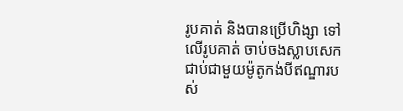រូបគាត់ និងបានប្រើហិង្សា ទៅលើរូបគាត់ ចាប់ចងស្លាបសេក ជាប់ជាមួយម៉ូតូកង់បីឥណ្ឌារបស់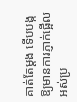គាត់តែម្ដង ទើបបង្កឱ្យមានការភ្ញាក់ផ្អើល អស់ប្រ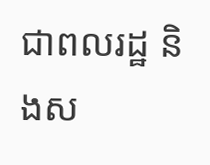ជាពលរដ្ឋ និងស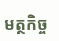មត្ថកិច្ច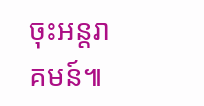ចុះអន្តរាគមន៍៕